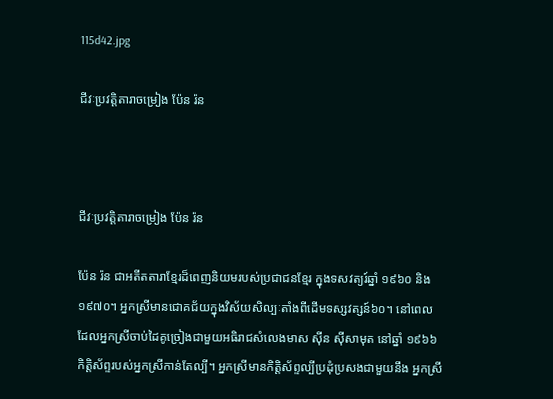115d42.jpg

ជីវៈប្រវត្តិតារាចម្រៀង ប៉ែន រ៉ន



ជីវៈប្រវត្តិតារាចម្រៀង ប៉ែន រ៉ន

ប៉ែន រ៉ន ជាអតីតតារាខ្មែរដ៏ពេញនិយមរបស់ប្រជាជនខ្មែរ ក្នុងទសវត្យរ៍ឆ្នាំ ១៩៦០ និង ១៩៧០។ អ្នកស្រីមានជោគជ័យក្នុងវិស័យសិល្បៈតាំងពីដើមទស្សវត្សន៍៦០។ នៅពេលដែលអ្នកស្រីចាប់ដៃគូច្រៀងជាមួយអធិរាជសំលេងមាស ស៊ីន ស៊ីសាមុត នៅឆ្នាំ ១៩៦៦ កិត្តិស័ព្ទរបស់អ្នកស្រីកាន់តែល្បី។ អ្នកស្រីមានកិត្តិស័ព្ទល្បីប្រដុំប្រសងជាមួយនឹង អ្នកស្រី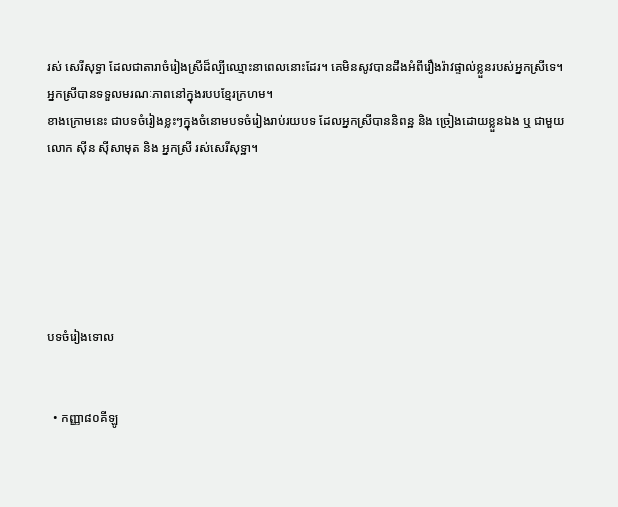រស់ សេរីសុទ្ធា ដែលជាតារាចំរៀងស្រីដ៏ល្បីឈ្មោះនាពេលនោះដែរ។ គេមិនសូវបានដឹងអំពីរឿងរ៉ាវផ្ទាល់ខ្លួនរបស់អ្នកស្រីទេ។ អ្នកស្រីបានទទួលមរណៈភាពនៅក្នុងរបបខ្មែរក្រហម។
ខាងក្រោមនេះ ជាបទចំរៀងខ្លះៗក្នុងចំនោមបទចំរៀងរាប់រយបទ ដែលអ្នកស្រីបាននិពន្ឋ និង ច្រៀងដោយខ្លួនឯង ឬ ជាមួយលោក ស៊ីន ស៊ីសាមុត និង អ្នកស្រី រស់សេរីសុទ្ឋា។






បទចំរៀងទោល


  • កញ្ញា៨០គីឡូ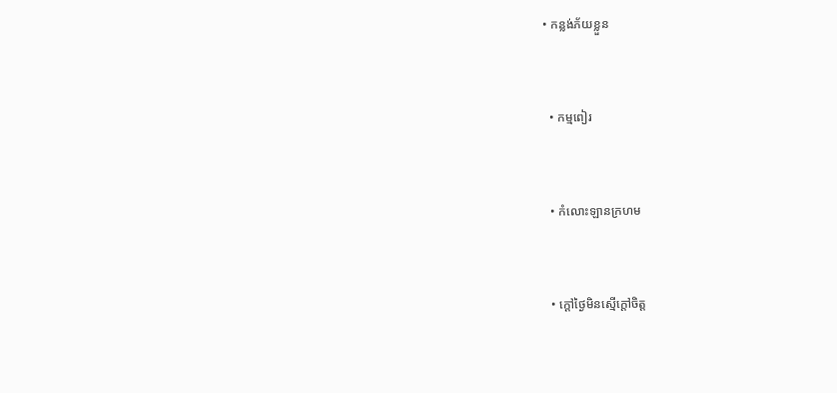• កន្លង់ភ័យខ្លួន



  • កម្មពៀរ



  • កំលោះឡានក្រហម



  • ក្ដៅថ្ងៃមិនស្មើក្ដៅចិត្ត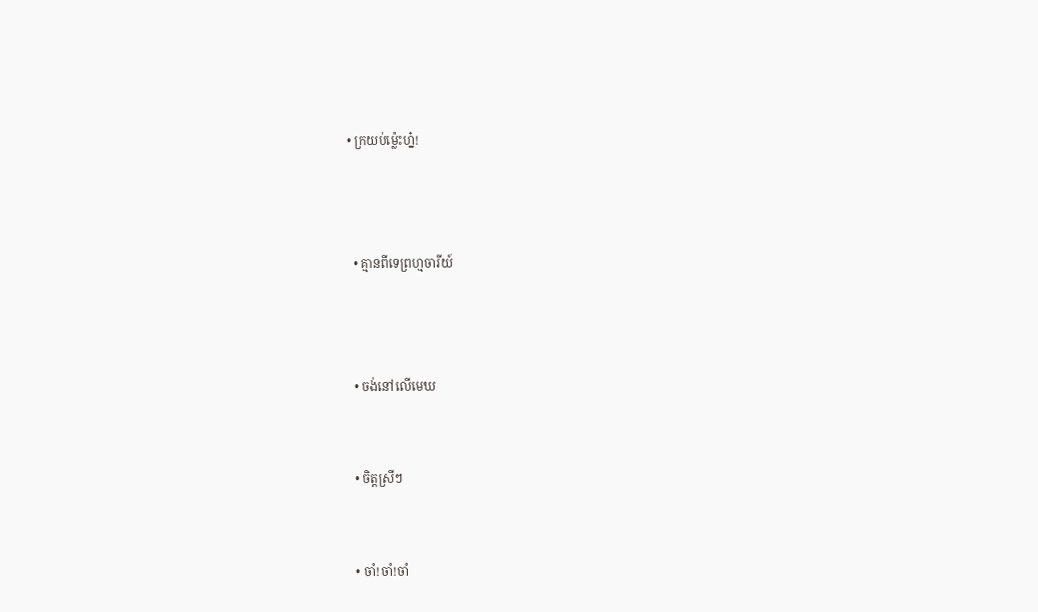• ក្រយប់ម្ល៉េះហ្ន៎!



  • គ្មានពីទេព្រហ្មចារីយ៍



  • ចង់នៅលើមេឃ


  • ចិត្តស្រីៗ


  • ចាំ!ចាំ!ចាំ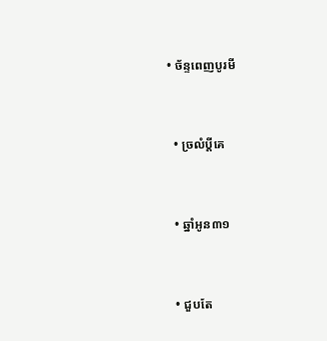• ច័ន្ទពេញបូរមី


  • ច្រលំប្ដីគេ


  • ឆ្នាំអូន៣១


  • ជួបតែ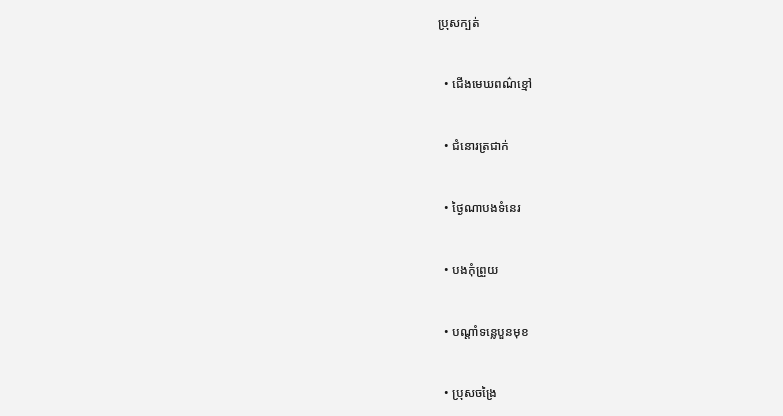ប្រុសក្បត់


  • ជើងមេឃពណ៌ខ្មៅ


  • ជំនោរត្រជាក់


  • ថ្ងៃណាបងទំនេរ


  • បងកុំព្រួយ


  • បណ្ដាំទន្លេបួនមុខ


  • ប្រុសចង្រៃ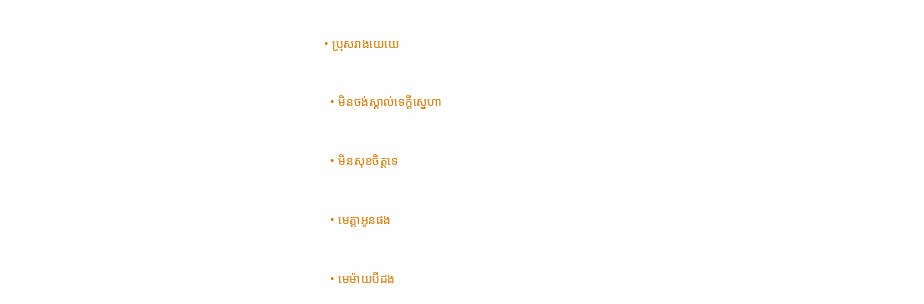• ប្រុសរាងយេយេ


  • មិនចង់ស្គាល់ទេក្ដីស្នេហា


  • មិនសុខចិត្តទេ


  • មេត្តាអូនផង


  • មេម៉ាយបីដង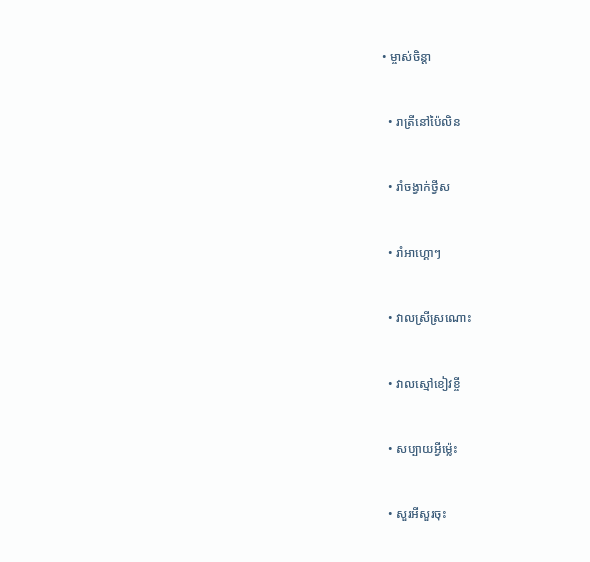• ម្ចាស់ចិន្ដា


  • រាត្រីនៅប៉ៃលិន


  • រាំចង្វាក់ថ្វីស


  • រាំអាហ្គោៗ


  • វាលស្រីស្រណោះ


  • វាលស្មៅខៀវខ្ចី


  • សប្បាយអ្វីម៉្លេះ


  • សួរអីសួរចុះ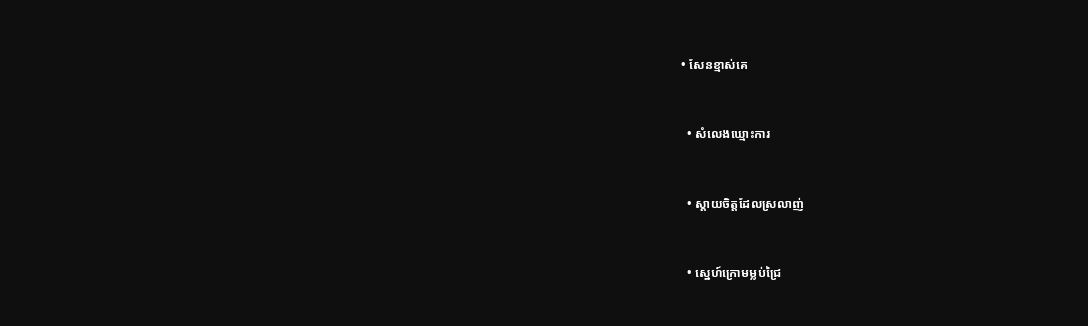• សែនខ្មាស់គេ


  • សំលេងឃ្មោះការ


  • ស្ដាយចិត្តដែលស្រលាញ់


  • ស្នេហ៍ក្រោមម្លប់ជ្រៃ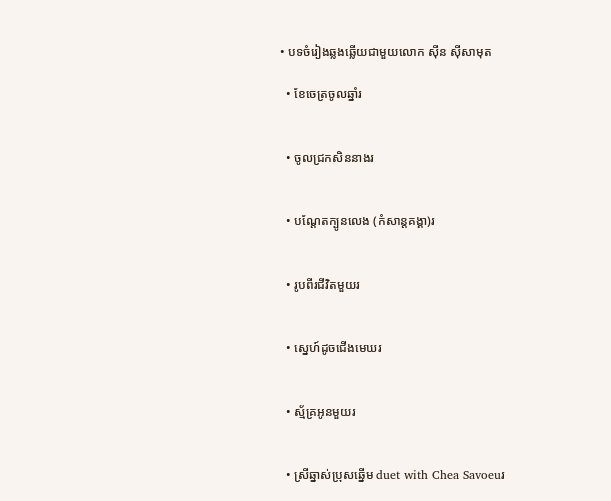• បទចំរៀងឆ្លងឆ្លើយជាមួយលោក ស៊ីន ស៊ីសាមុត

  • ខែចេត្រចូលឆ្នាំរ


  • ចូលជ្រកសិននាងរ


  • បណ្ដែតក្បូនលេង (កំសាន្តគង្គា)រ


  • រូបពីរជីវិតមួយរ


  • ស្នេហ៍ដូចជើងមេឃរ


  • ស្ម័គ្រអូនមួយរ


  • ស្រីឆ្នាស់ប្រុសឆ្នើម duet with Chea Savoeuរ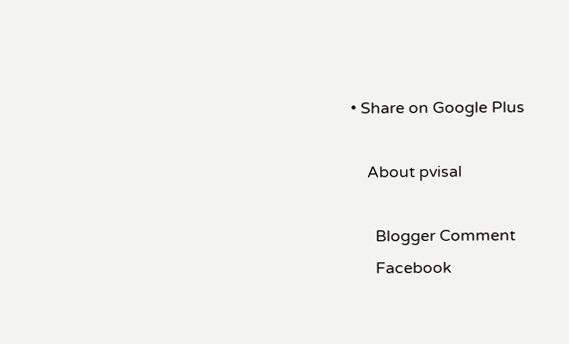• Share on Google Plus

    About pvisal

      Blogger Comment
      Facebook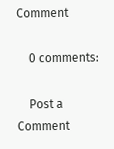Comment

    0 comments:

    Post a Comment